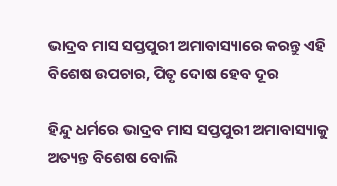ଭାଦ୍ରବ ମାସ ସପ୍ତପୁରୀ ଅମାବାସ୍ୟାରେ କରନ୍ତୁ ଏହି ବିଶେଷ ଉପଚାର, ପିତୃ ଦୋଷ ହେବ ଦୂର

ହିନ୍ଦୁ ଧର୍ମରେ ଭାଦ୍ରବ ମାସ ସପ୍ତପୁରୀ ଅମାବାସ୍ୟାକୁ ଅତ୍ୟନ୍ତ ବିଶେଷ ବୋଲି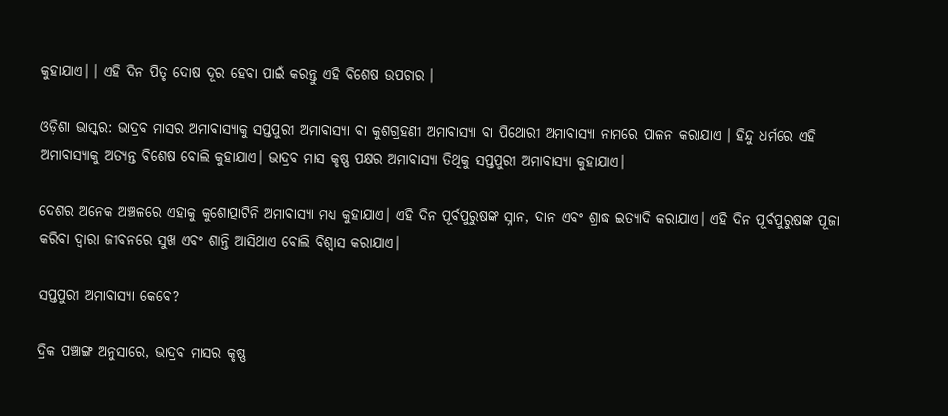କୁହାଯାଏ। । ଏହି ଦିନ ପିତୃ ଦୋଷ ଦୂର ହେବା ପାଇଁ କରନ୍ତୁ ଏହି ବିଶେଷ ଉପଚାର ।

ଓଡ଼ିଶା ଭାସ୍କର: ଭାଦ୍ରବ ମାସର ଅମାବାସ୍ୟାକୁ ସପ୍ତପୁରୀ ଅମାବାସ୍ୟା ବା କୁଶଗ୍ରହଣୀ ଅମାବାସ୍ୟା ବା ପିଥୋରୀ ଅମାବାସ୍ୟା ନାମରେ ପାଳନ କରାଯାଏ । ହିନ୍ଦୁ ଧର୍ମରେ ଏହି ଅମାବାସ୍ୟାକୁ ଅତ୍ୟନ୍ତ ବିଶେଷ ବୋଲି କୁହାଯାଏ। ଭାଦ୍ରବ ମାସ କୃଷ୍ଣ ପକ୍ଷର ଅମାବାସ୍ୟା ତିଥିକୁ ସପ୍ତପୁରୀ ଅମାବାସ୍ୟା କୁହାଯାଏ।

ଦେଶର ଅନେକ ଅଞ୍ଚଳରେ ଏହାକୁ କୁଶୋତ୍ପାଟିନି ଅମାବାସ୍ୟା ମଧ୍ୟ କୁହାଯାଏ। ଏହି ଦିନ ପୂର୍ବପୁରୁଷଙ୍କ ସ୍ନାନ, ଦାନ ଏବଂ ଶ୍ରାଦ୍ଧ ଇତ୍ୟାଦି କରାଯାଏ। ଏହି ଦିନ ପୂର୍ବପୁରୁଷଙ୍କ ପୂଜା କରିବା ଦ୍ୱାରା ଜୀବନରେ ସୁଖ ଏବଂ ଶାନ୍ତି ଆସିଥାଏ ବୋଲି ବିଶ୍ୱାସ କରାଯାଏ।

ସପ୍ତପୁରୀ ଅମାବାସ୍ୟା କେବେ?

ଦ୍ରିକ ପଞ୍ଚାଙ୍ଗ ଅନୁସାରେ, ଭାଦ୍ରବ ମାସର କୃଷ୍ଣ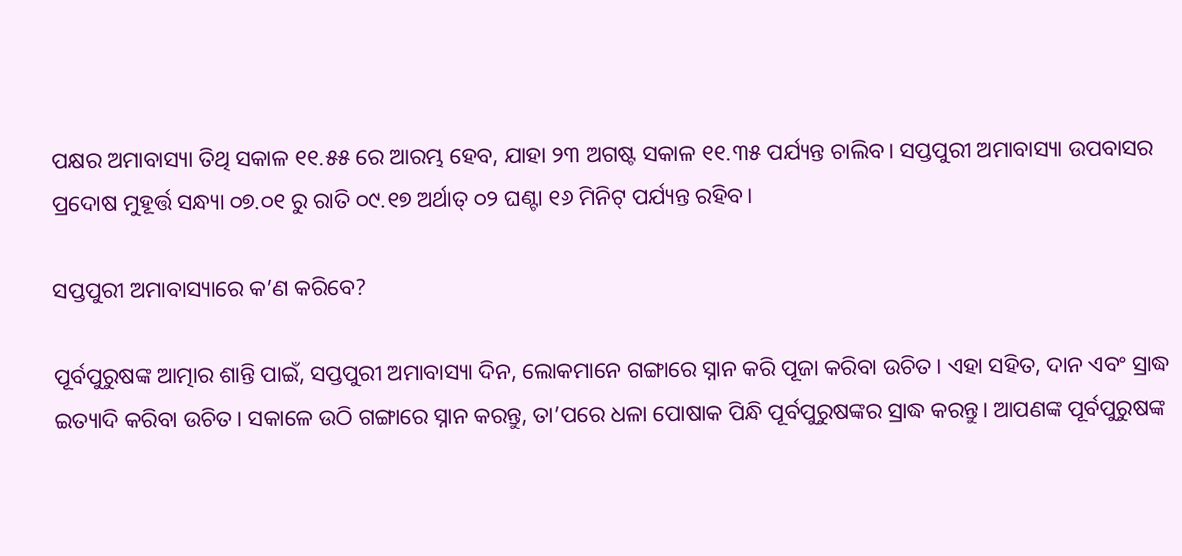ପକ୍ଷର ଅମାବାସ୍ୟା ତିଥି ସକାଳ ୧୧.୫୫ ରେ ଆରମ୍ଭ ହେବ, ଯାହା ୨୩ ଅଗଷ୍ଟ ସକାଳ ୧୧.୩୫ ପର୍ଯ୍ୟନ୍ତ ଚାଲିବ। ସପ୍ତପୁରୀ ଅମାବାସ୍ୟା ଉପବାସର ପ୍ରଦୋଷ ମୁହୂର୍ତ୍ତ ସନ୍ଧ୍ୟା ୦୭.୦୧ ରୁ ରାତି ୦୯.୧୭ ଅର୍ଥାତ୍ ୦୨ ଘଣ୍ଟା ୧୬ ମିନିଟ୍ ପର୍ଯ୍ୟନ୍ତ ରହିବ।

ସପ୍ତପୁରୀ ଅମାବାସ୍ୟାରେ କ’ଣ କରିବେ?

ପୂର୍ବପୁରୁଷଙ୍କ ଆତ୍ମାର ଶାନ୍ତି ପାଇଁ, ସପ୍ତପୁରୀ ଅମାବାସ୍ୟା ଦିନ, ଲୋକମାନେ ଗଙ୍ଗାରେ ସ୍ନାନ କରି ପୂଜା କରିବା ଉଚିତ। ଏହା ସହିତ, ଦାନ ଏବଂ ସ୍ରାଦ୍ଧ ଇତ୍ୟାଦି କରିବା ଉଚିତ। ସକାଳେ ଉଠି ଗଙ୍ଗାରେ ସ୍ନାନ କରନ୍ତୁ, ତା’ପରେ ଧଳା ପୋଷାକ ପିନ୍ଧି ପୂର୍ବପୁରୁଷଙ୍କର ସ୍ରାଦ୍ଧ କରନ୍ତୁ। ଆପଣଙ୍କ ପୂର୍ବପୁରୁଷଙ୍କ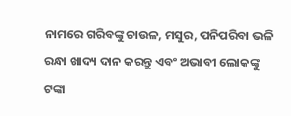ନାମରେ ଗରିବଙ୍କୁ ଚାଉଳ, ମସୁର, ପନିପରିବା ଭଳି ରନ୍ଧା ଖାଦ୍ୟ ଦାନ କରନ୍ତୁ ଏବଂ ଅଭାବୀ ଲୋକଙ୍କୁ ଟଙ୍କା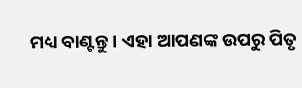ମଧ୍ୟ ବାଣ୍ଟନ୍ତୁ। ଏହା ଆପଣଙ୍କ ଉପରୁ ପିତୃ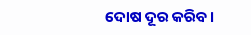ଦୋଷ ଦୂର କରିବ।